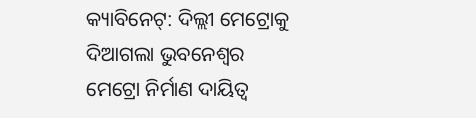କ୍ୟାବିନେଟ୍: ଦିଲ୍ଲୀ ମେଟ୍ରୋକୁ ଦିଆଗଲା ଭୁବନେଶ୍ୱର ମେଟ୍ରୋ ନିର୍ମାଣ ଦାୟିତ୍ୱ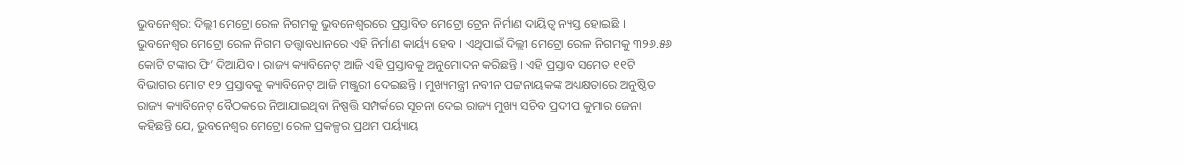ଭୁବନେଶ୍ୱର: ଦିଲ୍ଲୀ ମେଟ୍ରୋ ରେଳ ନିଗମକୁ ଭୁବନେଶ୍ୱରରେ ପ୍ରସ୍ତାବିତ ମେଟ୍ରୋ ଟ୍ରେନ ନିର୍ମାଣ ଦାୟିତ୍ୱ ନ୍ୟସ୍ତ ହୋଇଛି । ଭୁବନେଶ୍ୱର ମେଟ୍ରୋ ରେଳ ନିଗମ ତତ୍ତ୍ୱାବଧାନରେ ଏହି ନିର୍ମାଣ କାର୍ୟ୍ୟ ହେବ । ଏଥିପାଇଁ ଦିଲ୍ଲୀ ମେଟ୍ରୋ ରେଳ ନିଗମକୁ ୩୨୬.୫୬ କୋଟି ଟଙ୍କାର ଫି’ ଦିଆଯିବ । ରାଜ୍ୟ କ୍ୟାବିନେଟ୍ ଆଜି ଏହି ପ୍ରସ୍ତାବକୁ ଅନୁମୋଦନ କରିଛନ୍ତି । ଏହି ପ୍ରସ୍ତାବ ସମେତ ୧୧ଟି ବିଭାଗର ମୋଟ ୧୨ ପ୍ରସ୍ତାବକୁ କ୍ୟାବିନେଟ୍ ଆଜି ମଞ୍ଜୁରୀ ଦେଇଛନ୍ତି । ମୁଖ୍ୟମନ୍ତ୍ରୀ ନବୀନ ପଟ୍ଟନାୟକଙ୍କ ଅଧ୍ୟକ୍ଷତାରେ ଅନୁଷ୍ଠିତ ରାଜ୍ୟ କ୍ୟାବିନେଟ୍ ବୈଠକରେ ନିଆଯାଇଥିବା ନିଷ୍ପତ୍ତି ସମ୍ପର୍କରେ ସୂଚନା ଦେଇ ରାଜ୍ୟ ମୁଖ୍ୟ ସଚିବ ପ୍ରଦୀପ କୁମାର ଜେନା କହିଛନ୍ତି ଯେ, ଭୁବନେଶ୍ୱର ମେଟ୍ରୋ ରେଳ ପ୍ରକଳ୍ପର ପ୍ରଥମ ପର୍ୟ୍ୟାୟ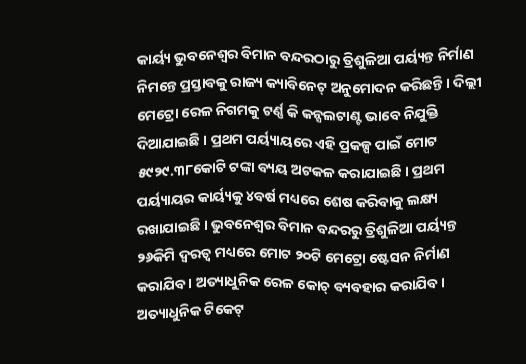କାର୍ୟ୍ୟ ଭୁବନେଶ୍ୱର ବିମାନ ବନ୍ଦରଠାରୁ ତ୍ରିଶୁଳିଆ ପର୍ୟ୍ୟନ୍ତ ନିର୍ମାଣ ନିମନ୍ତେ ପ୍ରସ୍ତାବକୁ ରାଜ୍ୟ କ୍ୟାବିନେଟ୍ ଅନୁମୋଦନ କରିଛନ୍ତି । ଦିଲ୍ଲୀ ମେଟ୍ରୋ ରେଳ ନିଗମକୁ ଟର୍ଣ୍ଣ କି କନ୍ସଲଟାଣ୍ଟ ଭାବେ ନିଯୁକ୍ତି ଦିଆଯାଇଛି । ପ୍ରଥମ ପର୍ୟ୍ୟାୟରେ ଏହି ପ୍ରକଳ୍ପ ପାଇଁ ମୋଟ ୫୯୨୯.୩୮କୋଟି ଟଙ୍କା ବ୍ୟୟ ଅଟକଳ କରାଯାଇଛି । ପ୍ରଥମ ପର୍ୟ୍ୟାୟର କାର୍ୟ୍ୟକୁ ୪ବର୍ଷ ମଧ୍ୟରେ ଶେଷ କରିବାକୁ ଲକ୍ଷ୍ୟ ରଖାଯାଇଛି । ଭୁବନେଶ୍ୱର ବିମାନ ବନ୍ଦରରୁ ତ୍ରିଶୁଳିଆ ପର୍ୟ୍ୟନ୍ତ ୨୬କିମି ଦ୍ୱରତ୍ୱ ମଧ୍ୟରେ ମୋଟ ୨୦ଟି ମେଟ୍ରୋ ଷ୍ଟେସନ ନିର୍ମାଣ କରାଯିବ । ଅତ୍ୟାଧୁନିକ ରେଳ କୋଚ୍ ବ୍ୟବହାର କରାଯିବ । ଅତ୍ୟାଧୁନିକ ଟିକେଟ୍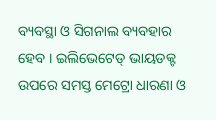ବ୍ୟବସ୍ଥା ଓ ସିଗନାଲ ବ୍ୟବହାର ହେବ । ଇଲିଭେଟେଡ୍ ଭାୟଡକ୍ଟ ଉପରେ ସମସ୍ତ ମେଟ୍ରୋ ଧାରଣା ଓ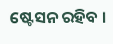ଷ୍ଟେସନ ରହିବ ।